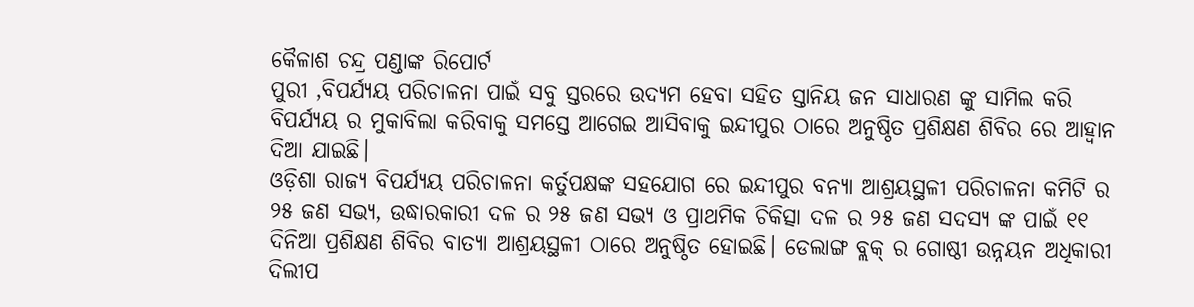କୈଳାଶ ଚନ୍ଦ୍ର ପଣ୍ଡାଙ୍କ ରିପୋର୍ଟ
ପୁରୀ ,ବିପର୍ଯ୍ୟୟ ପରିଚାଳନା ପାଇଁ ସବୁ ସ୍ତରରେ ଉଦ୍ୟମ ହେବା ସହିତ ସ୍ତାନିୟ ଜନ ସାଧାରଣ ଙ୍କୁ ସାମିଲ କରି ବିପର୍ଯ୍ୟୟ ର ମୁକାବିଲା କରିବାକୁ ସମସ୍ତେ ଆଗେଇ ଆସିବାକୁ ଇନ୍ଦୀପୁର ଠାରେ ଅନୁଷ୍ଠିତ ପ୍ରଶିକ୍ଷଣ ଶିବିର ରେ ଆହ୍ବାନ ଦିଆ ଯାଇଛି।
ଓଡ଼ିଶା ରାଜ୍ୟ ବିପର୍ଯ୍ୟୟ ପରିଚାଳନା କର୍ତୁପକ୍ଷଙ୍କ ସହଯୋଗ ରେ ଇନ୍ଦୀପୁର ବନ୍ୟା ଆଶ୍ରୟସ୍ଥଳୀ ପରିଚାଳନା କମିଟି ର ୨୫ ଜଣ ସଭ୍ୟ, ଉଦ୍ଧାରକାରୀ ଦଳ ର ୨୫ ଜଣ ସଭ୍ୟ ଓ ପ୍ରାଥମିକ ଚିକିତ୍ସା ଦଳ ର ୨୫ ଜଣ ସଦସ୍ୟ ଙ୍କ ପାଇଁ ୧୧ ଦିନିଆ ପ୍ରଶିକ୍ଷଣ ଶିବିର ବାତ୍ୟା ଆଶ୍ରୟସ୍ଥଳୀ ଠାରେ ଅନୁଷ୍ଠିତ ହୋଇଛି। ଡେଲାଙ୍ଗ ବ୍ଲକ୍ ର ଗୋଷ୍ଠୀ ଉନ୍ନୟନ ଅଧିକାରୀ ଦିଲୀପ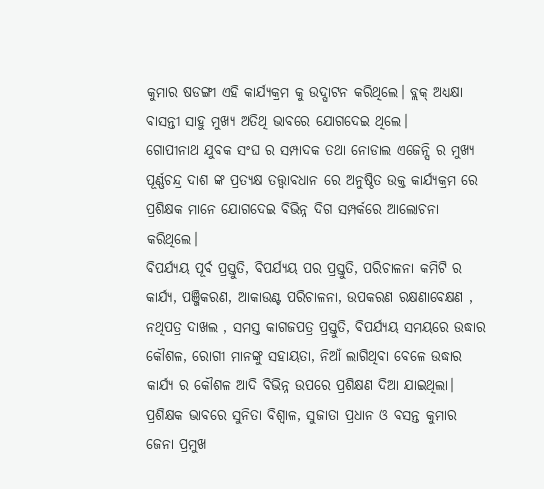କୁମାର ଷଡଙ୍ଗୀ ଏହି କାର୍ଯ୍ୟକ୍ରମ କୁ ଉଦ୍ଘାଟନ କରିଥିଲେ। ବ୍ଲକ୍ ଅଧ୍ୟକ୍ଷା ବାସନ୍ତୀ ସାହୁ ମୁଖ୍ୟ ଅତିଥି ଭାବରେ ଯୋଗଦେଇ ଥିଲେ।
ଗୋପୀନାଥ ଯୁବକ ସଂଘ ର ସମ୍ପାଦକ ତଥା ନୋଡାଲ ଏଜେନ୍ସି ର ମୁଖ୍ୟ ପୂର୍ଣ୍ଣଚନ୍ଦ୍ର ଦାଶ ଙ୍କ ପ୍ରତ୍ୟକ୍ଷ ତତ୍ତ୍ଵାବଧାନ ରେ ଅନୁଷ୍ଠିତ ଉକ୍ତ କାର୍ଯ୍ୟକ୍ରମ ରେ ପ୍ରଶିକ୍ଷକ ମାନେ ଯୋଗଦେଇ ବିଭିନ୍ନ ଦିଗ ସମ୍ପର୍କରେ ଆଲୋଚନା କରିଥିଲେ।
ବିପର୍ଯ୍ୟୟ ପୂର୍ବ ପ୍ରସ୍ତୁତି, ବିପର୍ଯ୍ୟୟ ପର ପ୍ରସ୍ତୁତି, ପରିଚାଳନା କମିଟି ର କାର୍ଯ୍ୟ, ପଞ୍ଜିକରଣ, ଆକାଉଣ୍ଟ ପରିଚାଳନା, ଉପକରଣ ରକ୍ଷଣାବେକ୍ଷଣ , ନଥିପତ୍ର ଦାଖଲ , ସମସ୍ତ କାଗଜପତ୍ର ପ୍ରସ୍ତୁତି, ବିପର୍ଯ୍ୟୟ ସମୟରେ ଉଦ୍ଧାର କୌଶଳ, ରୋଗୀ ମାନଙ୍କୁ ସହାୟତା, ନିଆଁ ଲାଗିଥିବା ବେଳେ ଉଦ୍ଧାର କାର୍ଯ୍ୟ ର କୌଶଳ ଆଦି ବିଭିନ୍ନ ଉପରେ ପ୍ରଶିକ୍ଷଣ ଦିଆ ଯାଇଥିଲା।
ପ୍ରଶିକ୍ଷକ ଭାବରେ ସୁନିତା ବିଶ୍ଵାଳ, ସୁଜାତା ପ୍ରଧାନ ଓ ବସନ୍ତ କୁମାର ଜେନା ପ୍ରମୁଖ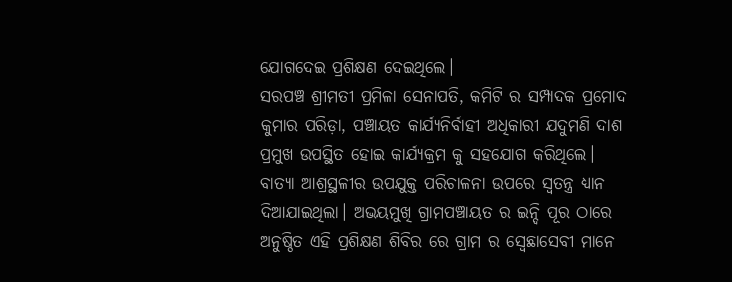ଯୋଗଦେଇ ପ୍ରଶିକ୍ଷଣ ଦେଇଥିଲେ।
ସରପଞ୍ଚ ଶ୍ରୀମତୀ ପ୍ରମିଳା ସେନାପତି, କମିଟି ର ସମ୍ପାଦକ ପ୍ରମୋଦ କୁମାର ପରିଡ଼ା, ପଞ୍ଚାୟତ କାର୍ଯ୍ୟନିର୍ବାହୀ ଅଧିକାରୀ ଯଦୁମଣି ଦାଶ ପ୍ରମୁଖ ଉପସ୍ଥିତ ହୋଇ କାର୍ଯ୍ୟକ୍ରମ କୁ ସହଯୋଗ କରିଥିଲେ।
ବାତ୍ୟା ଆଶ୍ରସ୍ଥଳୀର ଉପଯୁକ୍ତ ପରିଚାଳନା ଉପରେ ସ୍ଵତନ୍ତ୍ର ଧ୍ୟାନ ଦିଆଯାଇଥିଲା। ଅଭୟମୁଖି ଗ୍ରାମପଞ୍ଚାୟତ ର ଇନ୍ଦି ପୂର ଠାରେ ଅନୁଷ୍ଠିତ ଏହି ପ୍ରଶିକ୍ଷଣ ଶିବିର ରେ ଗ୍ରାମ ର ସ୍ବେଛାସେବୀ ମାନେ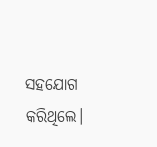ସହଯୋଗ କରିଥିଲେ।